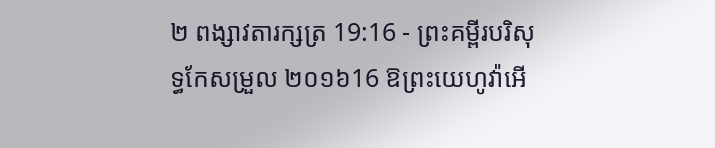២ ពង្សាវតារក្សត្រ 19:16 - ព្រះគម្ពីរបរិសុទ្ធកែសម្រួល ២០១៦16 ឱព្រះយេហូវ៉ាអើ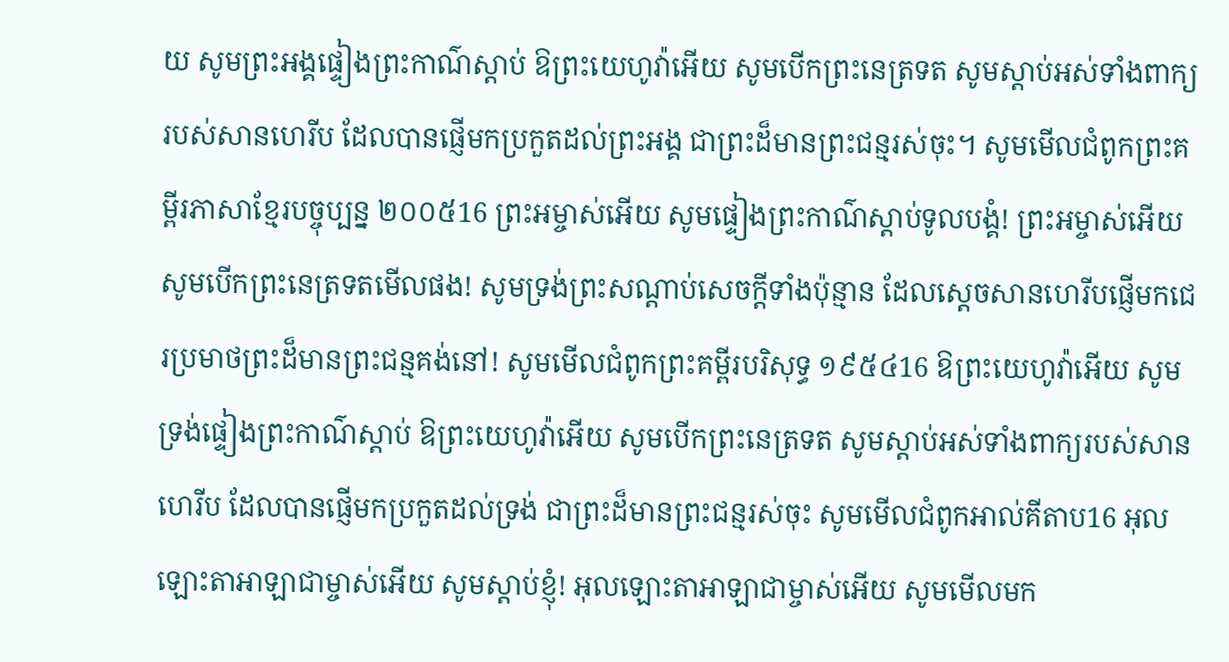យ សូមព្រះអង្គផ្ទៀងព្រះកាណ៌ស្តាប់ ឱព្រះយេហូវ៉ាអើយ សូមបើកព្រះនេត្រទត សូមស្តាប់អស់ទាំងពាក្យរបស់សានហេរីប ដែលបានផ្ញើមកប្រកួតដល់ព្រះអង្គ ជាព្រះដ៏មានព្រះជន្មរស់ចុះ។ សូមមើលជំពូកព្រះគម្ពីរភាសាខ្មែរបច្ចុប្បន្ន ២០០៥16 ព្រះអម្ចាស់អើយ សូមផ្ទៀងព្រះកាណ៌ស្ដាប់ទូលបង្គំ! ព្រះអម្ចាស់អើយ សូមបើកព្រះនេត្រទតមើលផង! សូមទ្រង់ព្រះសណ្ដាប់សេចក្ដីទាំងប៉ុន្មាន ដែលស្ដេចសានហេរីបផ្ញើមកជេរប្រមាថព្រះដ៏មានព្រះជន្មគង់នៅ! សូមមើលជំពូកព្រះគម្ពីរបរិសុទ្ធ ១៩៥៤16 ឱព្រះយេហូវ៉ាអើយ សូមទ្រង់ផ្ទៀងព្រះកាណ៌ស្តាប់ ឱព្រះយេហូវ៉ាអើយ សូមបើកព្រះនេត្រទត សូមស្តាប់អស់ទាំងពាក្យរបស់សានហេរីប ដែលបានផ្ញើមកប្រកួតដល់ទ្រង់ ជាព្រះដ៏មានព្រះជន្មរស់ចុះ សូមមើលជំពូកអាល់គីតាប16 អុលឡោះតាអាឡាជាម្ចាស់អើយ សូមស្តាប់ខ្ញុំ! អុលឡោះតាអាឡាជាម្ចាស់អើយ សូមមើលមក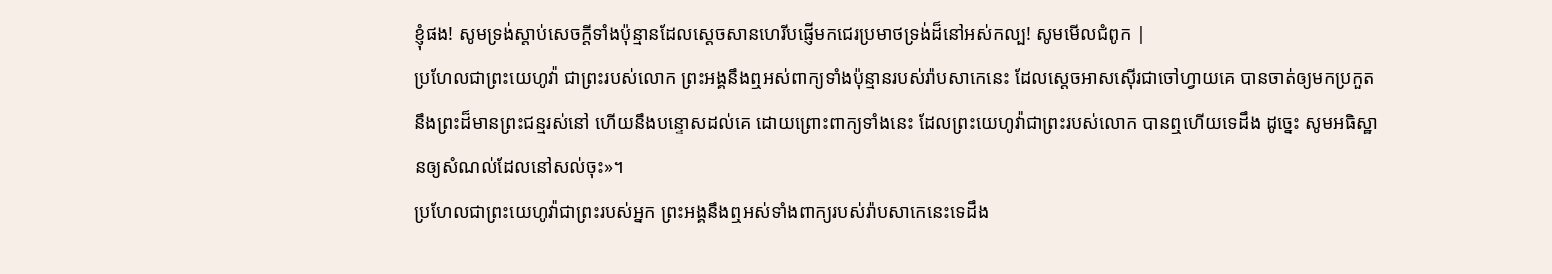ខ្ញុំផង! សូមទ្រង់ស្តាប់សេចក្តីទាំងប៉ុន្មានដែលស្តេចសានហេរីបផ្ញើមកជេរប្រមាថទ្រង់ដ៏នៅអស់កល្ប! សូមមើលជំពូក |
ប្រហែលជាព្រះយេហូវ៉ា ជាព្រះរបស់លោក ព្រះអង្គនឹងឮអស់ពាក្យទាំងប៉ុន្មានរបស់រ៉ាបសាកេនេះ ដែលស្តេចអាសស៊ើរជាចៅហ្វាយគេ បានចាត់ឲ្យមកប្រកួតនឹងព្រះដ៏មានព្រះជន្មរស់នៅ ហើយនឹងបន្ទោសដល់គេ ដោយព្រោះពាក្យទាំងនេះ ដែលព្រះយេហូវ៉ាជាព្រះរបស់លោក បានឮហើយទេដឹង ដូច្នេះ សូមអធិស្ឋានឲ្យសំណល់ដែលនៅសល់ចុះ»។
ប្រហែលជាព្រះយេហូវ៉ាជាព្រះរបស់អ្នក ព្រះអង្គនឹងឮអស់ទាំងពាក្យរបស់រ៉ាបសាកេនេះទេដឹង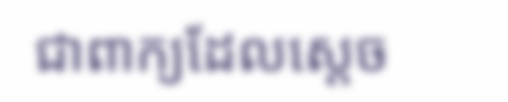ជាពាក្យដែលស្តេច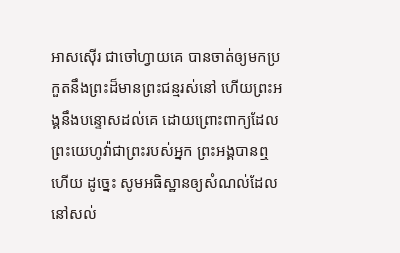អាសស៊ើរ ជាចៅហ្វាយគេ បានចាត់ឲ្យមកប្រកួតនឹងព្រះដ៏មានព្រះជន្មរស់នៅ ហើយព្រះអង្គនឹងបន្ទោសដល់គេ ដោយព្រោះពាក្យដែលព្រះយេហូវ៉ាជាព្រះរបស់អ្នក ព្រះអង្គបានឮហើយ ដូច្នេះ សូមអធិស្ឋានឲ្យសំណល់ដែលនៅសល់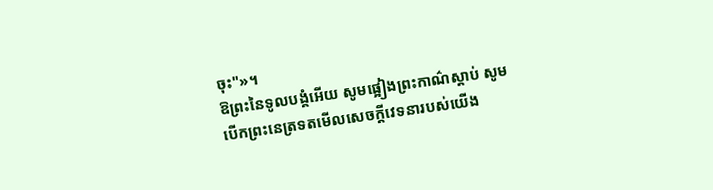ចុះ"»។
ឱព្រះនៃទូលបង្គំអើយ សូមផ្អៀងព្រះកាណ៌ស្តាប់ សូមបើកព្រះនេត្រទតមើលសេចក្ដីវេទនារបស់យើង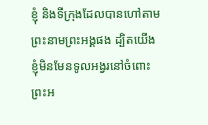ខ្ញុំ និងទីក្រុងដែលបានហៅតាមព្រះនាមព្រះអង្គផង ដ្បិតយើងខ្ញុំមិនមែនទូលអង្វរនៅចំពោះព្រះអ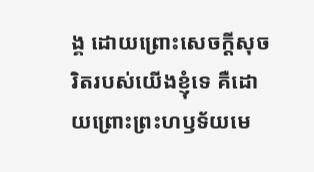ង្គ ដោយព្រោះសេចក្ដីសុចរិតរបស់យើងខ្ញុំទេ គឺដោយព្រោះព្រះហឫទ័យមេ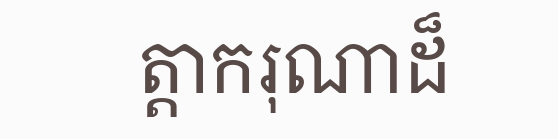ត្តាករុណាដ៏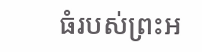ធំរបស់ព្រះអ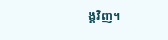ង្គវិញ។